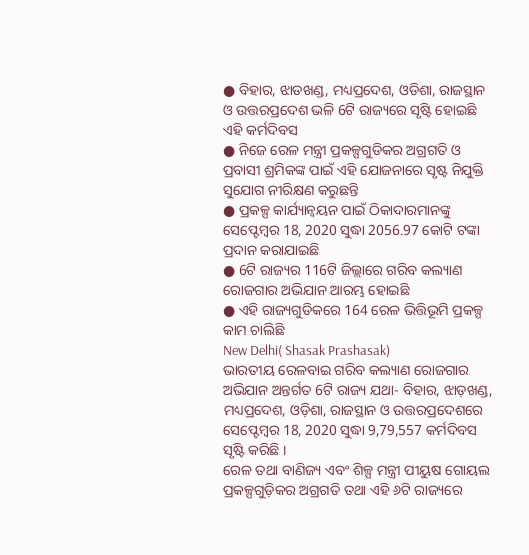● ବିହାର, ଝାଡଖଣ୍ଡ, ମଧ୍ୟପ୍ରଦେଶ, ଓଡିଶା, ରାଜସ୍ଥାନ ଓ ଉତ୍ତରପ୍ରଦେଶ ଭଳି 6ଟି ରାଜ୍ୟରେ ସୃଷ୍ଟି ହୋଇଛି ଏହି କର୍ମଦିବସ
● ନିଜେ ରେଳ ମନ୍ତ୍ରୀ ପ୍ରକଳ୍ପଗୁଡିକର ଅଗ୍ରଗତି ଓ ପ୍ରବାସୀ ଶ୍ରମିକଙ୍କ ପାଇଁ ଏହି ଯୋଜନାରେ ସୃଷ୍ଟ ନିଯୁକ୍ତି ସୁଯୋଗ ନୀରିକ୍ଷଣ କରୁଛନ୍ତି
● ପ୍ରକଳ୍ପ କାର୍ଯ୍ୟାନ୍ୱୟନ ପାଇଁ ଠିକାଦାରମାନଙ୍କୁ ସେପ୍ଟେମ୍ବର 18, 2020 ସୁଦ୍ଧା 2056.97 କୋଟି ଟଙ୍କା ପ୍ରଦାନ କରାଯାଇଛି
● 6ଟି ରାଜ୍ୟର 116ଟି ଜିଲ୍ଲାରେ ଗରିବ କଲ୍ୟାଣ ରୋଜଗାର ଅଭିଯାନ ଆରମ୍ଭ ହୋଇଛି
● ଏହି ରାଜ୍ୟଗୁଡିକରେ 164 ରେଳ ଭିତ୍ତିଭୂମି ପ୍ରକଳ୍ପ କାମ ଚାଲିଛି
New Delhi( Shasak Prashasak)
ଭାରତୀୟ ରେଳବାଇ ଗରିବ କଲ୍ୟାଣ ରୋଜଗାର ଅଭିଯାନ ଅନ୍ତର୍ଗତ 6ଟି ରାଜ୍ୟ ଯଥା- ବିହାର, ଝାଡ଼ଖଣ୍ଡ, ମଧ୍ୟପ୍ରଦେଶ, ଓଡ଼ିଶା, ରାଜସ୍ଥାନ ଓ ଉତ୍ତରପ୍ରଦେଶରେ ସେପ୍ଟେମ୍ବର 18, 2020 ସୁଦ୍ଧା 9,79,557 କର୍ମଦିବସ ସୃଷ୍ଟି କରିଛି ।
ରେଳ ତଥା ବାଣିଜ୍ୟ ଏବଂ ଶିଳ୍ପ ମନ୍ତ୍ରୀ ପୀୟୁଷ ଗୋୟଲ ପ୍ରକଳ୍ପଗୁଡ଼ିକର ଅଗ୍ରଗତି ତଥା ଏହି ୬ଟି ରାଜ୍ୟରେ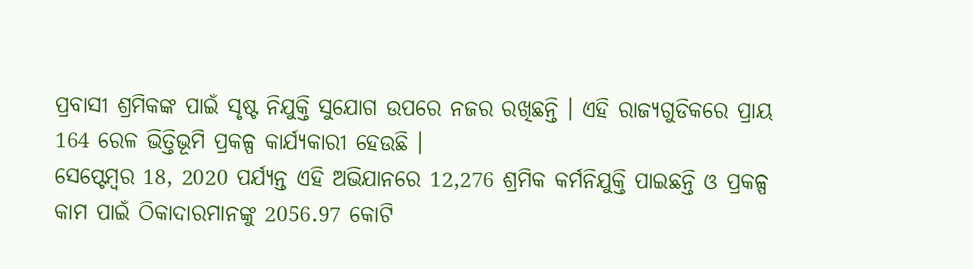ପ୍ରବାସୀ ଶ୍ରମିକଙ୍କ ପାଇଁ ସୃଷ୍ଟ ନିଯୁକ୍ତି ସୁଯୋଗ ଉପରେ ନଜର ରଖିଛନ୍ତି । ଏହି ରାଜ୍ୟଗୁଡିକରେ ପ୍ରାୟ 164 ରେଳ ଭିତ୍ତିଭୂମି ପ୍ରକଳ୍ପ କାର୍ଯ୍ୟକାରୀ ହେଉଛି ।
ସେପ୍ଟେମ୍ବର 18, 2020 ପର୍ଯ୍ୟନ୍ତ ଏହି ଅଭିଯାନରେ 12,276 ଶ୍ରମିକ କର୍ମନିଯୁକ୍ତି ପାଇଛନ୍ତି ଓ ପ୍ରକଳ୍ପ କାମ ପାଇଁ ଠିକାଦାରମାନଙ୍କୁ 2056.97 କୋଟି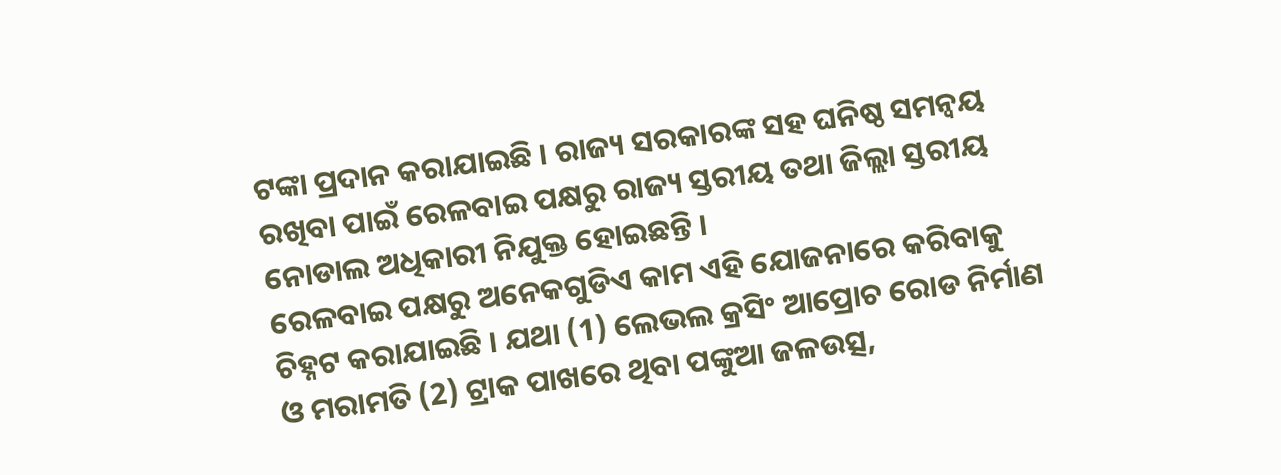ଟଙ୍କା ପ୍ରଦାନ କରାଯାଇଛି । ରାଜ୍ୟ ସରକାରଙ୍କ ସହ ଘନିଷ୍ଠ ସମନ୍ୱୟ ରଖିବା ପାଇଁ ରେଳବାଇ ପକ୍ଷରୁ ରାଜ୍ୟ ସ୍ତରୀୟ ତଥା ଜିଲ୍ଲା ସ୍ତରୀୟ ନୋଡାଲ ଅଧିକାରୀ ନିଯୁକ୍ତ ହୋଇଛନ୍ତି ।
ରେଳବାଇ ପକ୍ଷରୁ ଅନେକଗୁଡିଏ କାମ ଏହି ଯୋଜନାରେ କରିବାକୁ ଚିହ୍ନଟ କରାଯାଇଛି । ଯଥା (1) ଲେଭଲ କ୍ରସିଂ ଆପ୍ରୋଚ ରୋଡ ନିର୍ମାଣ ଓ ମରାମତି (2) ଟ୍ରାକ ପାଖରେ ଥିବା ପଙ୍କୁଆ ଜଳଉତ୍ସ,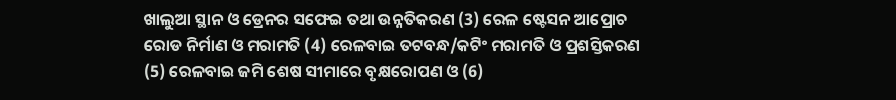ଖାଲୁଆ ସ୍ଥାନ ଓ ଡ୍ରେନର ସଫେଇ ତଥା ଉନ୍ନତିକରଣ (3) ରେଳ ଷ୍ଟେସନ ଆପ୍ରୋଚ ରୋଡ ନିର୍ମାଣ ଓ ମରାମତି (4) ରେଳବାଇ ତଟବନ୍ଧ/କଟିଂ ମରାମତି ଓ ପ୍ରଶସ୍ତିକରଣ (5) ରେଳବାଇ ଜମି ଶେଷ ସୀମାରେ ବୃକ୍ଷରୋପଣ ଓ (6)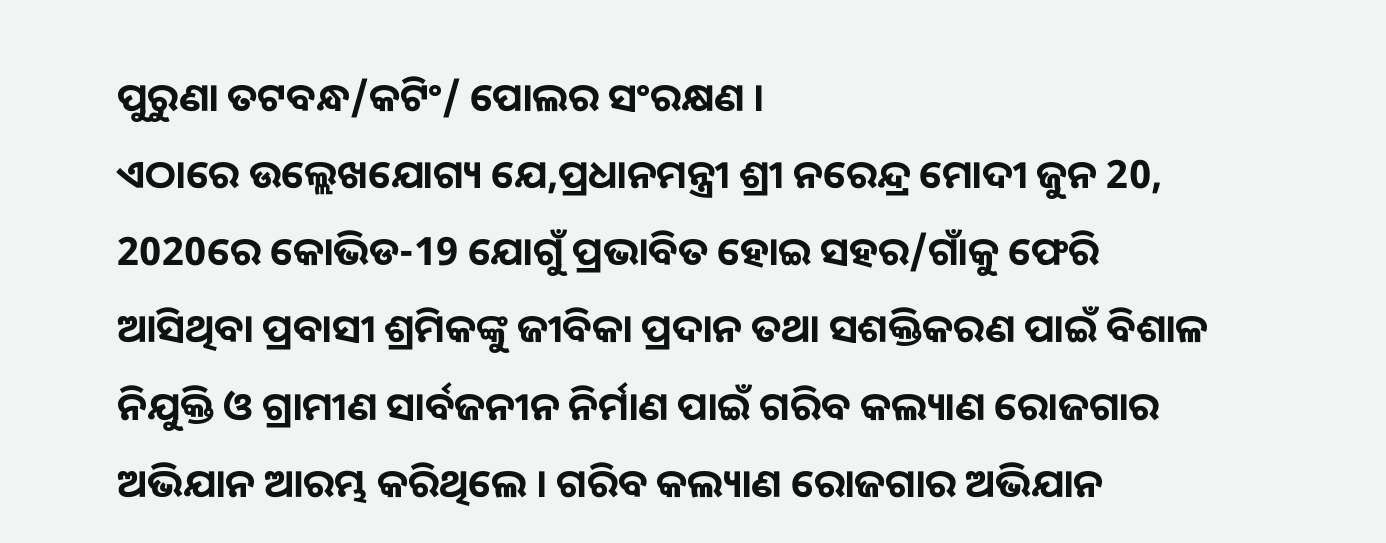ପୁରୁଣା ତଟବନ୍ଧ/କଟିଂ/ ପୋଲର ସଂରକ୍ଷଣ ।
ଏଠାରେ ଉଲ୍ଲେଖଯୋଗ୍ୟ ଯେ,ପ୍ରଧାନମନ୍ତ୍ରୀ ଶ୍ରୀ ନରେନ୍ଦ୍ର ମୋଦୀ ଜୁନ 20, 2020ରେ କୋଭିଡ-19 ଯୋଗୁଁ ପ୍ରଭାବିତ ହୋଇ ସହର/ଗାଁକୁ ଫେରି ଆସିଥିବା ପ୍ରବାସୀ ଶ୍ରମିକଙ୍କୁ ଜୀବିକା ପ୍ରଦାନ ତଥା ସଶକ୍ତିକରଣ ପାଇଁ ବିଶାଳ ନିଯୁକ୍ତି ଓ ଗ୍ରାମୀଣ ସାର୍ବଜନୀନ ନିର୍ମାଣ ପାଇଁ ଗରିବ କଲ୍ୟାଣ ରୋଜଗାର ଅଭିଯାନ ଆରମ୍ଭ କରିଥିଲେ । ଗରିବ କଲ୍ୟାଣ ରୋଜଗାର ଅଭିଯାନ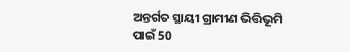ଅନ୍ତର୍ଗତ ସ୍ଥାୟୀ ଗ୍ରାମୀଣ ଭିତ୍ତିଭୂମି ପାଇଁ 50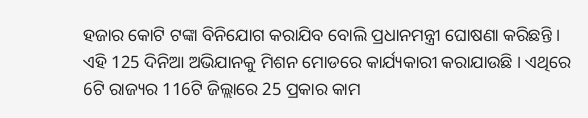ହଜାର କୋଟି ଟଙ୍କା ବିନିଯୋଗ କରାଯିବ ବୋଲି ପ୍ରଧାନମନ୍ତ୍ରୀ ଘୋଷଣା କରିଛନ୍ତି ।
ଏହି 125 ଦିନିଆ ଅଭିଯାନକୁ ମିଶନ ମୋଡରେ କାର୍ଯ୍ୟକାରୀ କରାଯାଉଛି । ଏଥିରେ 6ଟି ରାଜ୍ୟର 116ଟି ଜିଲ୍ଲାରେ 25 ପ୍ରକାର କାମ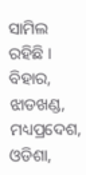ସାମିଲ ରହିଛି । ବିହାର, ଝାଡଖଣ୍ଡ, ମଧ୍ୟପ୍ରଦେଶ, ଓଡିଶା,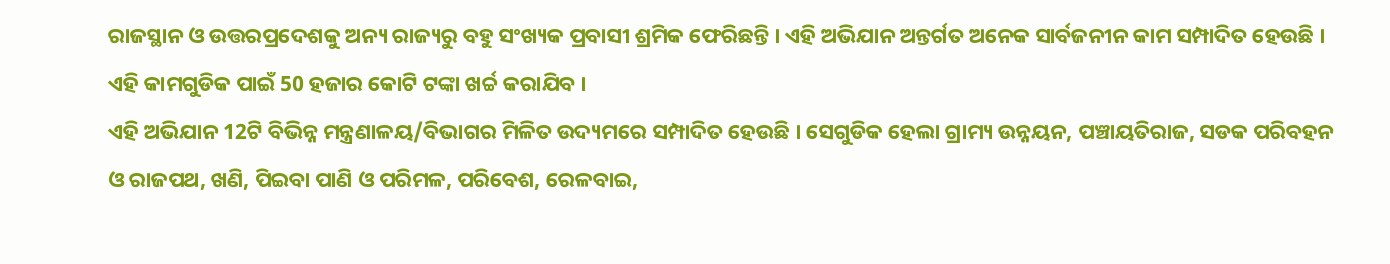ରାଜସ୍ଥାନ ଓ ଉତ୍ତରପ୍ରଦେଶକୁ ଅନ୍ୟ ରାଜ୍ୟରୁ ବହୁ ସଂଖ୍ୟକ ପ୍ରବାସୀ ଶ୍ରମିକ ଫେରିଛନ୍ତି । ଏହି ଅଭିଯାନ ଅନ୍ତର୍ଗତ ଅନେକ ସାର୍ବଜନୀନ କାମ ସମ୍ପାଦିତ ହେଉଛି । ଏହି କାମଗୁଡିକ ପାଇଁ 50 ହଜାର କୋଟି ଟଙ୍କା ଖର୍ଚ୍ଚ କରାଯିବ ।
ଏହି ଅଭିଯାନ 12ଟି ବିଭିନ୍ନ ମନ୍ତ୍ରଣାଳୟ/ବିଭାଗର ମିଳିତ ଉଦ୍ୟମରେ ସମ୍ପାଦିତ ହେଉଛି । ସେଗୁଡିକ ହେଲା ଗ୍ରାମ୍ୟ ଉନ୍ନୟନ, ପଞ୍ଚାୟତିରାଜ, ସଡକ ପରିବହନ ଓ ରାଜପଥ, ଖଣି, ପିଇବା ପାଣି ଓ ପରିମଳ, ପରିବେଶ, ରେଳବାଇ,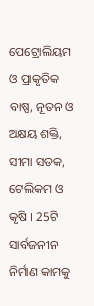ପେଟ୍ରୋଲିୟମ ଓ ପ୍ରାକୃତିକ ବାଷ୍ପ, ନୂତନ ଓ ଅକ୍ଷୟ ଶକ୍ତି, ସୀମା ସଡକ, ଟେଲିକମ ଓ କୃଷି । 25ଟି ସାର୍ବଜନୀନ ନିର୍ମାଣ କାମକୁ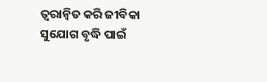ତ୍ୱରାନ୍ୱିତ କରି ଜୀବିକା ସୁଯୋଗ ବୃଦ୍ଧି ପାଇଁ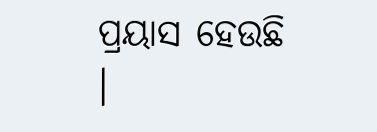ପ୍ରୟାସ ହେଉଛି ।